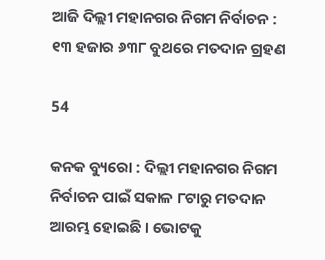ଆଜି ଦିଲ୍ଲୀ ମହାନଗର ନିଗମ ନିର୍ବାଚନ : ୧୩ ହଜାର ୬୩୮ ବୁଥରେ ମତଦାନ ଗ୍ରହଣ

54

କନକ ବ୍ୟୁରୋ : ଦିଲ୍ଲୀ ମହାନଗର ନିଗମ ନିର୍ବାଚନ ପାଇଁ ସକାଳ ୮ଟାରୁ ମତଦାନ ଆରମ୍ଭ ହୋଇଛି । ଭୋଟକୁ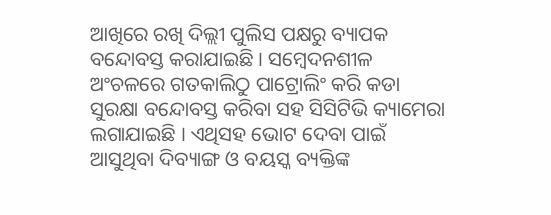ଆଖିରେ ରଖି ଦିଲ୍ଲୀ ପୁଲିସ ପକ୍ଷରୁ ବ୍ୟାପକ ବନ୍ଦୋବସ୍ତ କରାଯାଇଛି । ସମ୍ବେଦନଶୀଳ ଅଂଚଳରେ ଗତକାଲିଠୁ ପାଟ୍ରୋଲିଂ କରି କଡା ସୁରକ୍ଷା ବନ୍ଦୋବସ୍ତ କରିବା ସହ ସିସିଟିଭି କ୍ୟାମେରା ଲଗାଯାଇଛି । ଏଥିସହ ଭୋଟ ଦେବା ପାଇଁ ଆସୁଥିବା ଦିବ୍ୟାଙ୍ଗ ଓ ବୟସ୍କ ବ୍ୟକ୍ତିଙ୍କ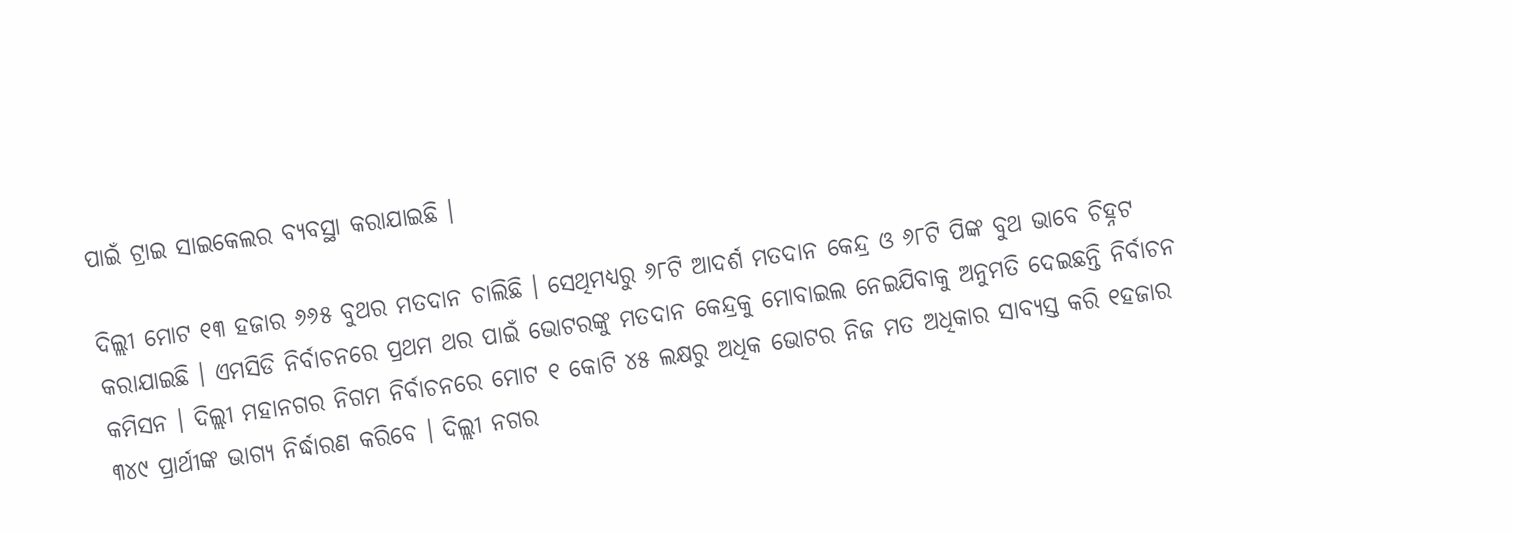ପାଇଁ ଟ୍ରାଇ ସାଇକେଲର ବ୍ୟବସ୍ଥା କରାଯାଇଛି ।

ଦିଲ୍ଲୀ ମୋଟ ୧୩ ହଜାର ୬୬୫ ବୁଥର ମତଦାନ ଚାଲିଛି । ସେଥିମଧ୍ୟରୁ ୬୮ଟି ଆଦର୍ଶ ମତଦାନ କେନ୍ଦ୍ର ଓ ୬୮ଟି ପିଙ୍କ ବୁଥ ଭାବେ ଚିହ୍ନଟ କରାଯାଇଛି । ଏମସିଡି ନିର୍ବାଚନରେ ପ୍ରଥମ ଥର ପାଇଁ ଭୋଟରଙ୍କୁ ମତଦାନ କେନ୍ଦ୍ରକୁ ମୋବାଇଲ ନେଇଯିବାକୁ ଅନୁମତି ଦେଇଛନ୍ତି ନିର୍ବାଚନ କମିସନ । ଦିଲ୍ଲୀ ମହାନଗର ନିଗମ ନିର୍ବାଚନରେ ମୋଟ ୧ କୋଟି ୪୫ ଲକ୍ଷରୁ ଅଧିକ ଭୋଟର ନିଜ ମତ ଅଧିକାର ସାବ୍ୟସ୍ତ କରି ୧ହଜାର ୩୪୯ ପ୍ରାର୍ଥୀଙ୍କ ଭାଗ୍ୟ ନିର୍ଦ୍ଧାରଣ କରିବେ । ଦିଲ୍ଲୀ ନଗର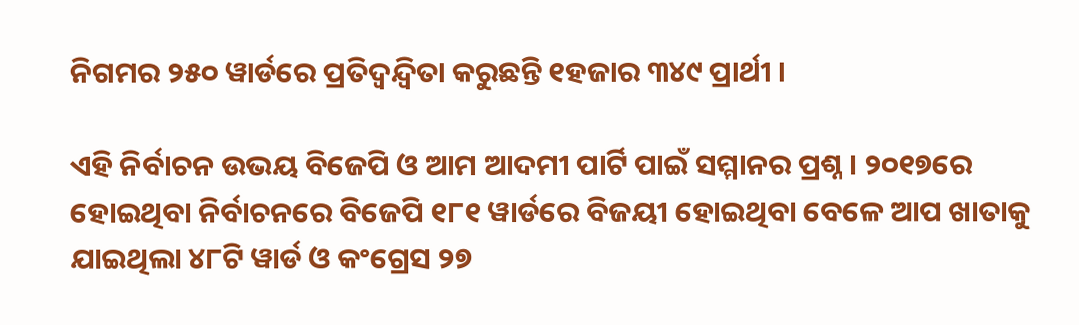ନିଗମର ୨୫୦ ୱାର୍ଡରେ ପ୍ରତିଦ୍ୱନ୍ଦ୍ୱିତା କରୁଛନ୍ତି ୧ହଜାର ୩୪୯ ପ୍ରାର୍ଥୀ ।

ଏହି ନିର୍ବାଚନ ଉଭୟ ବିଜେପି ଓ ଆମ ଆଦମୀ ପାର୍ଟି ପାଇଁ ସମ୍ମାନର ପ୍ରଶ୍ନ । ୨୦୧୭ରେ ହୋଇଥିବା ନିର୍ବାଚନରେ ବିଜେପି ୧୮୧ ୱାର୍ଡରେ ବିଜୟୀ ହୋଇଥିବା ବେଳେ ଆପ ଖାତାକୁ ଯାଇଥିଲା ୪୮ଟି ୱାର୍ଡ ଓ କଂଗ୍ରେସ ୨୭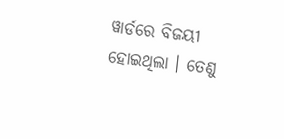ୱାର୍ଡରେ ବିଜୟୀ ହୋଇଥିଲା । ତେଣୁ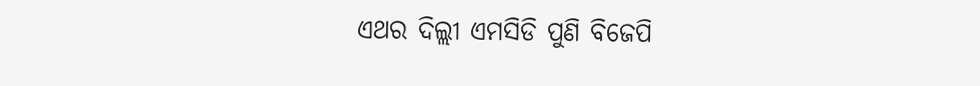ଏଥର ଦିଲ୍ଲୀ ଏମସିଡି ପୁଣି ବିଜେପି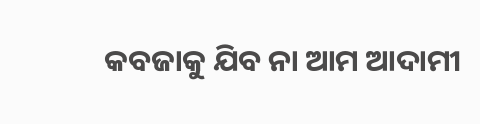କବଜାକୁ ଯିବ ନା ଆମ ଆଦାମୀ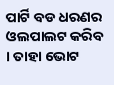ପାର୍ଟି ବଡ ଧରଣର ଓଲପାଲଟ କରିବ । ତାହା ଭୋଟ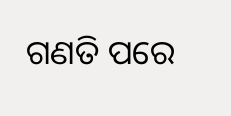ଗଣତି ପରେ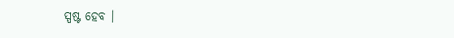ସ୍ପଷ୍ଟ ହେବ ।